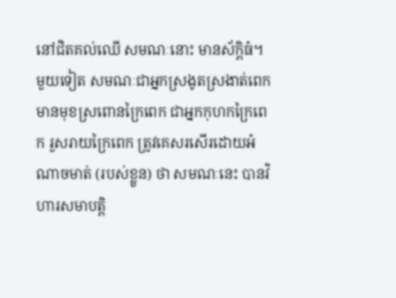នៅជិតគល់ឈើ សមណៈនោះ មានស័ក្តិធំ។ មួយទៀត សមណៈជាអ្នកស្រងូតស្រងាត់ពេក មានមុខស្រពោនក្រៃពេក ជាអ្នកកុហកក្រៃពេក រួសរាយក្រៃពេក ត្រូវគេសរសើរដោយអំណាចមាត់ (របស់ខ្លួន) ថា សមណៈនេះ បានវិហារសមាបត្តិ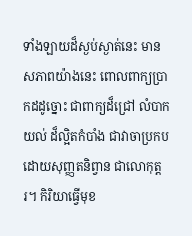ទាំងឡាយដ៏ស្ងប់ស្ងាត់នេះ មានសភាពយ៉ាងនេះ ពោលពាក្យប្រាកដដូច្នោះ ជាពាក្យដ៏ជ្រៅ លំបាកយល់ ដ៏ល្អិតកំបាំង ជាវាចាប្រកបដោយសុញ្ញតនិព្វាន ជាលោកុត្តរ។ កិរិយាធ្វើមុខ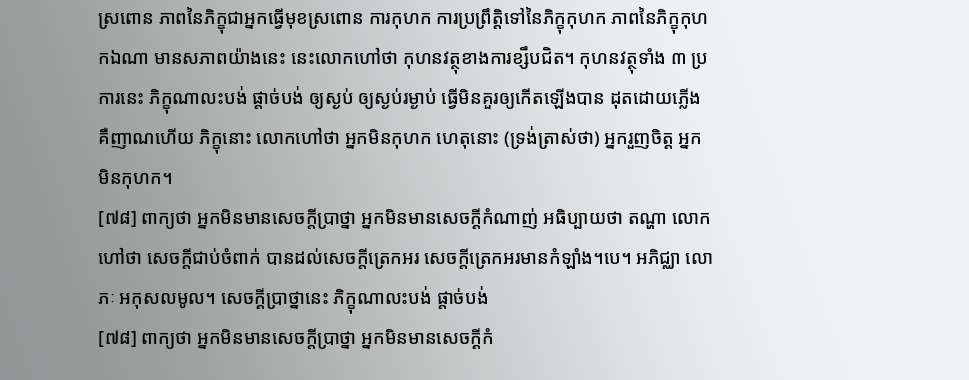ស្រពោន ភាពនៃភិក្ខុជាអ្នកធ្វើមុខស្រពោន ការកុហក ការប្រព្រឹត្តិទៅនៃភិក្ខុកុហក ភាពនៃភិក្ខុកុហកឯណា មានសភាពយ៉ាងនេះ នេះលោកហៅថា កុហនវត្ថុខាងការខ្សឹបជិត។ កុហនវត្ថុទាំង ៣ ប្រការនេះ ភិក្ខុណាលះបង់ ផ្តាច់បង់ ឲ្យស្ងប់ ឲ្យស្ងប់រម្ងាប់ ធ្វើមិនគួរឲ្យកើតឡើងបាន ដុតដោយភ្លើង គឺញាណហើយ ភិក្ខុនោះ លោកហៅថា អ្នកមិនកុហក ហេតុនោះ (ទ្រង់ត្រាស់ថា) អ្នករួញចិត្ត អ្នកមិនកុហក។
[៧៨] ពាក្យថា អ្នកមិនមានសេចក្តីប្រាថ្នា អ្នកមិនមានសេចក្តីកំណាញ់ អធិប្បាយថា តណ្ហា លោកហៅថា សេចក្តីជាប់ចំពាក់ បានដល់សេចក្តីត្រេកអរ សេចក្តីត្រេកអរមានកំឡាំង។បេ។ អភិជ្ឈា លោភៈ អកុសលមូល។ សេចក្តីប្រាថ្នានេះ ភិក្ខុណាលះបង់ ផ្តាច់បង់
[៧៨] ពាក្យថា អ្នកមិនមានសេចក្តីប្រាថ្នា អ្នកមិនមានសេចក្តីកំ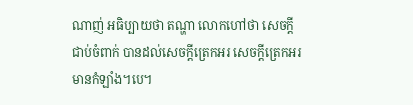ណាញ់ អធិប្បាយថា តណ្ហា លោកហៅថា សេចក្តីជាប់ចំពាក់ បានដល់សេចក្តីត្រេកអរ សេចក្តីត្រេកអរមានកំឡាំង។បេ។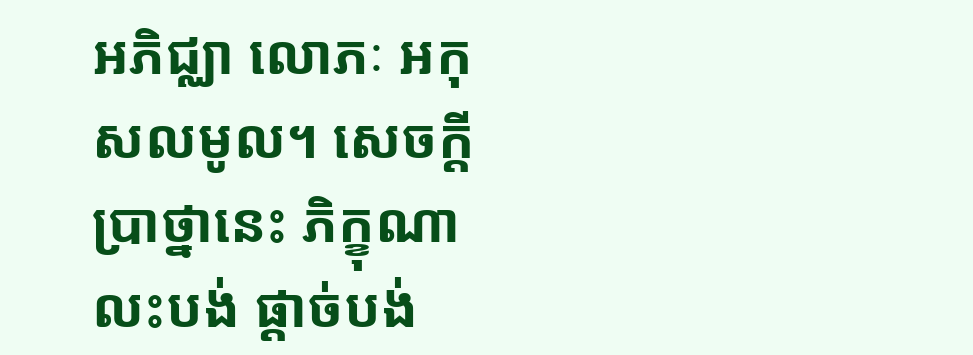អភិជ្ឈា លោភៈ អកុសលមូល។ សេចក្តីប្រាថ្នានេះ ភិក្ខុណាលះបង់ ផ្តាច់បង់